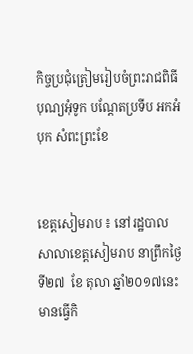កិច្ចប្រជុំត្រៀមរៀបចំព្រះរាជពិធីបុណ្យអុំទូក បណ្តែតប្រទីប អកអំបុក សំពះព្រះខែ


ខេត្តសៀមរាប ៖ នៅរដ្ឋបាលសាលាខេត្តសៀមរាប នាព្រឹកថ្ងៃទី២៧  ខែ តុលា ឆ្នាំ២០១៧នេះ មានធ្វើកិ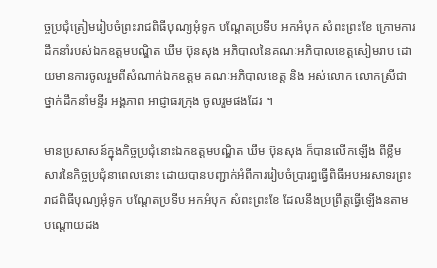ច្ចប្រជុំត្រៀមរៀបចំព្រះរាជពិធីបុណ្យអុំទូក បណ្តែតប្រទីប អកអំបុក សំពះព្រះខែ ក្រោមការដឹកនាំរបស់ឯកឧត្តមបណ្ឌិត ឃឹម ប៊ុនសុង អភិបាលនៃគណៈអភិបាលខេត្តសៀមរាប ដោយមានការចូលរួមពីសំណាក់ឯកឧត្តម គណៈអភិបាលខេត្ត និង អស់លោក លោកស្រីជាថ្នាក់ដឹកនាំមន្ទីរ អង្គភាព អាជ្ញាធរក្រុង ចូលរួមផងដែរ ។

មានប្រសាសន៍ក្នុងកិច្ចប្រជុំនោះឯកឧត្តមបណ្ឌិត ឃឹម ប៊ុនសុង ក៏បានលើកឡើង ពីខ្លឹមសារនៃកិច្ចប្រជុំនាពេលនោះ ដោយបានបញ្ជាក់អំពីការរៀបចំប្រារព្ធធ្វើពិធីអបអរសាទរព្រះរាជពិធីបុណ្យអុំទូក បណ្តែតប្រទីប អកអំបុក សំពះព្រះខែ ដែលនឹងប្រព្រឹត្តធ្វើឡើងនតាមបណ្តោយដង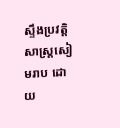ស្ទឹងប្រវត្តិសាស្ត្រសៀមរាប ដោយ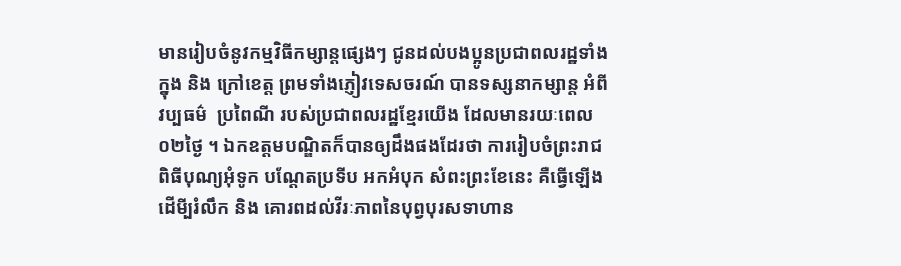មានរៀបចំនូវកម្មវិធីកម្សាន្តផ្សេងៗ ជូនដល់បងប្អូនប្រជាពលរដ្ឋទាំងក្នុង និង ក្រៅខេត្ត ព្រមទាំងភ្ញៀវទេសចរណ៍ បានទស្សនាកម្សាន្ត អំពីវប្បធម៌  ប្រពៃណី របស់ប្រជាពលរដ្ឋខែ្មរយើង ដែលមានរយៈពេល០២ថ្ងៃ ។ ឯកឧត្តមបណ្ឌិតក៏បានឲ្យដឹងផងដែរថា ការរៀបចំព្រះរាជពិធីបុណ្យអុំទូក បណ្តែតប្រទីប អកអំបុក សំពះព្រះខែនេះ គឺធ្វើឡើងដើមី្បរំលឹក និង គោរពដល់វីរៈភាពនៃបុព្វបុរសទាហាន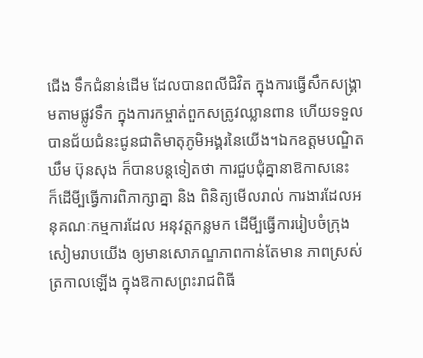ជើង ទឹកជំនាន់ដើម ដែលបានពលីជិវិត ក្នុងការធ្វើសឹកសង្រ្គាមតាមផ្លូវទឹក ក្នុងការកម្ចាត់ពួកសត្រូវឈ្លានពាន ហើយទទួលបានជ័យជំនះជូនជាតិមាតុភូមិអង្គរនៃយើង។ឯកឧត្តមបណ្ឌិត  ឃឹម ប៊ុនសុង ក៏បានបន្តទៀតថា ការជួបជុំគ្នានាឱកាសនេះ  ក៏ដើមី្បធ្វើការពិភាក្សាគ្នា និង ពិនិត្យមើលរាល់ ការងារដែលអនុគណៈកម្មការដែល អនុវត្តកន្លមក ដើមី្បធ្វើការរៀបចំក្រុងសៀមរាបយើង ឲ្យមានសោភណ្ឌភាពកាន់តែមាន ភាពស្រស់ត្រកាលឡើង ក្នុងឱកាសព្រះរាជពិធី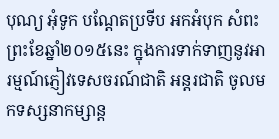បុណ្យ អុំទូក បណ្តែតប្រទីប អកអំបុក សំពះព្រះខែឆ្នាំ២០១៥នេះ ក្នុងការទាក់ទាញនូវអារម្មណ៍ភ្ញៀវទេសចរណ៍ជាតិ អន្តរជាតិ ចូលមកទស្សនាកម្សាន្ត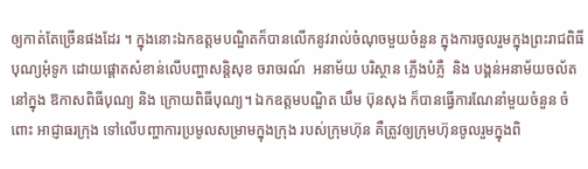ឲ្យកាត់តែច្រើនផងដែរ ។ ក្នុងនោះឯកឧត្តមបណ្ឌិតក៏បានលើកនូវរាល់ចំណុចមួយចំនួន ក្នុងការចូលរួមក្នុងព្រះរាជពិធីបុណ្យអុំទូក ដោយផ្តោតសំខាន់លើបញ្ហាសន្តិសុខ ចរាចរណ៍  អនាម័យ បរិស្ថាន ភ្លើងបំភ្លឺ  និង បង្គន់អនាម័យចល័ត  នៅក្នុង ឱកាសពិធីបុណ្យ និង ក្រោយពិធីបុណ្យ។ ឯកឧត្តមបណ្ឌិត ឃឹម ប៊ុនសុង ក៏បានធ្វើការណែនាំមួយចំនួន ចំពោះ អាជ្ញាធរក្រុង ទៅលើបញ្ហាការប្រមូលសម្រាមក្នុងក្រុង របស់ក្រុមហ៊ុន គឺត្រូវឲ្យក្រុមហ៊ុនចូលរួមក្នុងពិ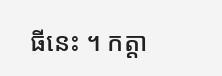ធីនេះ ។ កត្តា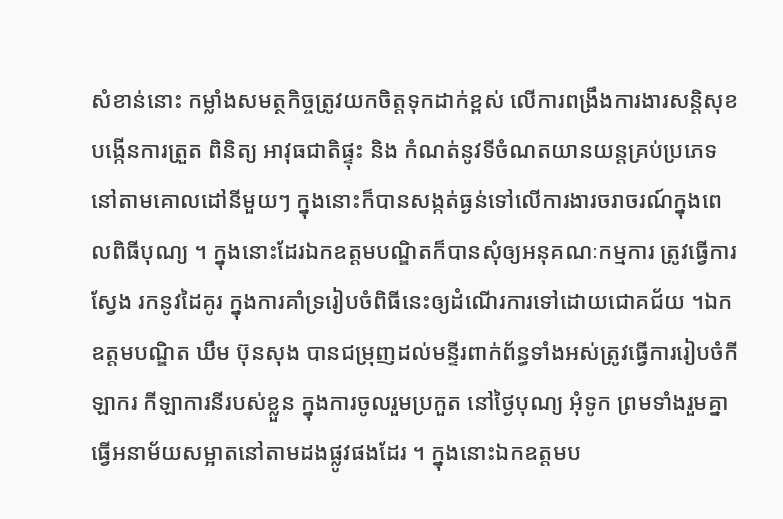សំខាន់នោះ កម្លាំងសមត្ថកិច្ចត្រូវយកចិត្តទុកដាក់ខ្ពស់ លើការពង្រឹងការងារសន្តិសុខ បង្កើនការត្រួត ពិនិត្យ អាវុធជាតិផ្ទុះ និង កំណត់នូវទីចំណតយានយន្តគ្រប់ប្រភេទនៅតាមគោលដៅនីមួយៗ ក្នុងនោះក៏បានសង្កត់ធ្ងន់ទៅលើការងារចរាចរណ៍ក្នុងពេលពិធីបុណ្យ ។ ក្នុងនោះដែរឯកឧត្តមបណ្ឌិតក៏បានសុំឲ្យអនុគណៈកម្មការ ត្រូវធ្វើការស្វែង រកនូវដៃគូរ ក្នុងការគាំទ្ររៀបចំពិធីនេះឲ្យដំណើរការទៅដោយជោគជ័យ ។ឯកឧត្តមបណ្ឌិត ឃឹម ប៊ុនសុង បានជម្រុញដល់មន្ទីរពាក់ព័ន្ធទាំងអស់ត្រូវធ្វើការរៀបចំកីឡាករ កីឡាការនីរបស់ខ្លួន ក្នុងការចូលរួមប្រកួត នៅថ្ងៃបុណ្យ អុំទូក ព្រមទាំងរួមគ្នាធ្វើអនាម័យសម្អាតនៅតាមដងផ្លូវផងដែរ ។ ក្នុងនោះឯកឧត្តមប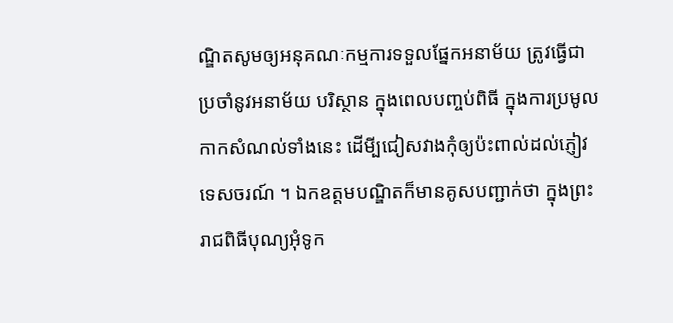ណ្ឌិតសូមឲ្យអនុគណៈកម្មការទទួលផ្នែកអនាម័យ ត្រូវធ្វើជាប្រចាំនូវអនាម័យ បរិស្ថាន ក្នុងពេលបញ្ចប់ពិធី ក្នុងការប្រមូលកាកសំណល់ទាំងនេះ ដើមី្បជៀសវាងកុំឲ្យប៉ះពាល់ដល់ភ្ញៀវទេសចរណ៍ ។ ឯកឧត្តមបណ្ឌិតក៏មានគូសបញ្ជាក់ថា ក្នុងព្រះរាជពិធីបុណ្យអុំទូក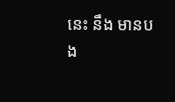នេះ នឹង មានបង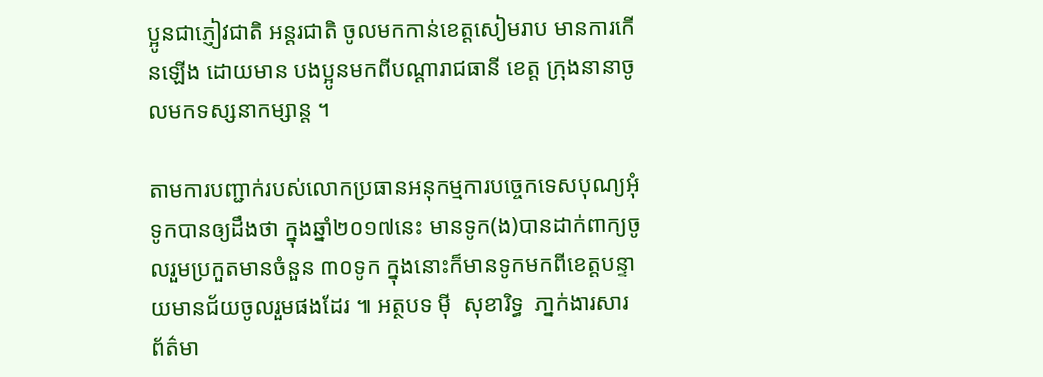ប្អូនជាភ្ញៀវជាតិ អន្តរជាតិ ចូលមកកាន់ខេត្តសៀមរាប មានការកើនឡើង ដោយមាន បងប្អូនមកពីបណ្តារាជធានី ខេត្ត ក្រុងនានាចូលមកទស្សនាកម្សាន្ត ។

តាមការបញ្ជាក់របស់លោកប្រធានអនុកម្មការបច្ចេកទេសបុណ្យអុំទូកបានឲ្យដឹងថា ក្នុងឆ្នាំ២០១៧នេះ មានទូក(ង)បានដាក់ពាក្យចូលរួមប្រកួតមានចំនួន ៣០ទូក ក្នុងនោះក៏មានទូកមកពីខេត្តបន្ទាយមានជ័យចូលរួមផងដែរ ៕ អត្ថបទ ម៉ី  សុខារិទ្ធ  ភា្នក់ងារសារព័ត៌មា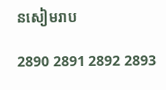នសៀមរាប

2890 2891 2892 2893